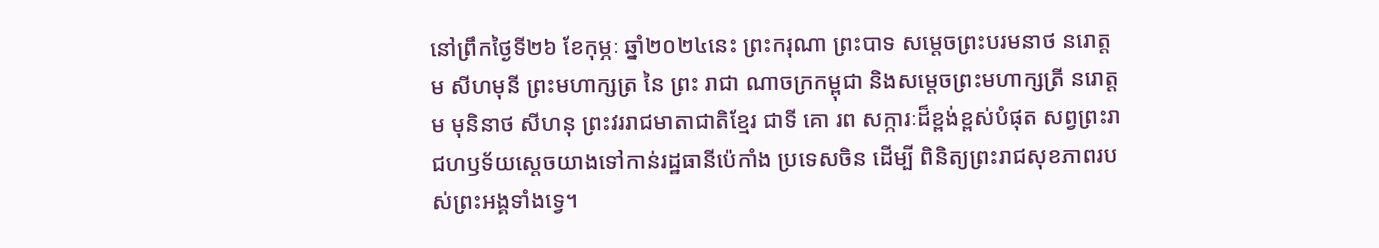នៅព្រឹកថ្ងៃទី២៦ ខែកុម្ភៈ ឆ្នាំ២០២៤នេះ ព្រះករុណា ព្រះបាទ សម្តេចព្រះបរមនាថ នរោត្តម សីហមុនី ព្រះមហាក្សត្រ នៃ ព្រះ រាជា ណាចក្រកម្ពុជា និងសម្តេចព្រះមហាក្សត្រី នរោត្តម មុនិនាថ សីហនុ ព្រះវររាជមាតាជាតិខ្មែរ ជាទី គោ រព សក្ការៈដ៏ខ្ពង់ខ្ពស់បំផុត សព្វព្រះរាជហឫទ័យស្តេចយាងទៅកាន់រដ្ឋធានីប៉េកាំង ប្រទេសចិន ដើម្បី ពិនិត្យព្រះរាជសុខភាពរបស់ព្រះអង្គទាំងទ្វេ។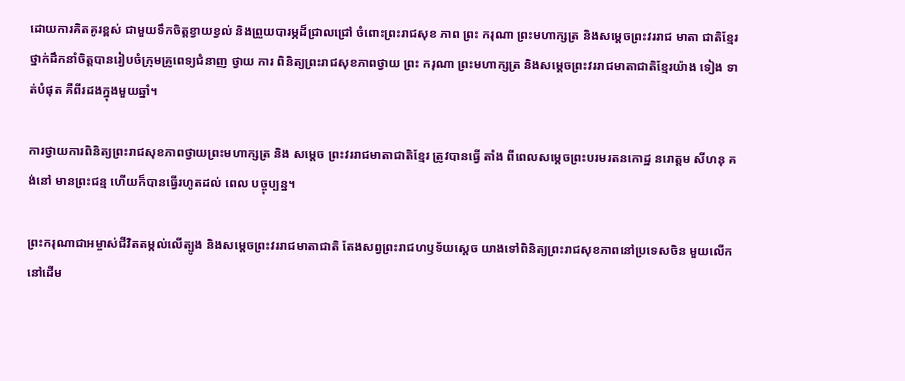ដោយការគិតគូរខ្ពស់ ជាមួយទឹកចិត្តខ្វាយខ្វល់ និងព្រួយបារម្ភដ៏ជ្រាលជ្រៅ ចំពោះព្រះរាជសុខ ភាព ព្រះ ករុណា ព្រះមហាក្សត្រ និងសម្តេចព្រះវររាជ មាតា ជាតិខ្មែរ ថ្នាក់ដឹកនាំចិត្តបានរៀបចំក្រុមគ្រូពេទ្យជំនាញ ថ្វាយ ការ ពិនិត្យព្រះរាជសុខភាពថ្វាយ ព្រះ ករុណា ព្រះមហាក្សត្រ និងសម្តេចព្រះវររាជមាតាជាតិខ្មែរយ៉ាង ទៀង ទាត់បំផុត គឺពីរដងក្នុងមួយឆ្នាំ។

ការថ្វាយការពិនិត្យព្រះរាជសុខភាពថ្វាយព្រះមហាក្សត្រ និង សម្តេច ព្រះវររាជមាតាជាតិខ្មែរ ត្រូវបានធ្វើ តាំង ពីពេលសម្តេចព្រះបរមរតនកោដ្ឋ នរោត្តម សីហនុ គង់នៅ មានព្រះជន្ម ហើយក៏បានធ្វើរហូតដល់ ពេល បច្ចុប្បន្ន។

ព្រះករុណាជាអម្ចាស់ជីវិតតម្កល់លើត្បូង និងសម្តេចព្រះវររាជមាតាជាតិ តែងសព្វព្រះរាជហឫទ័យស្តេច យាងទៅពិនិត្យព្រះរាជសុខភាពនៅប្រទេសចិន មួយលើកនៅដើម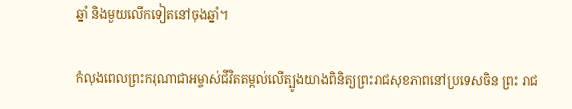ឆ្នាំ និងមួយលើកទៀតនៅចុងឆ្នាំ។

កំលុងពេលព្រះករុណាជាអម្ចាស់ជីវិតតម្កល់លើត្បូងយាងពិនិត្យព្រះរាជសុខភាពនៅប្រទេសចិន ព្រះ រាជ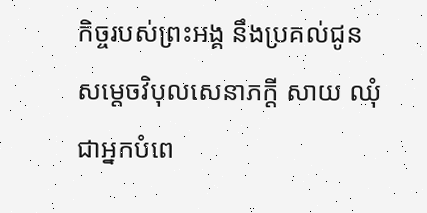កិច្ចរបស់ព្រះអង្គ នឹងប្រគល់ជូនសម្តេចវិបុលសេនាភក្តី សាយ ឈុំ ជាអ្នកបំពេ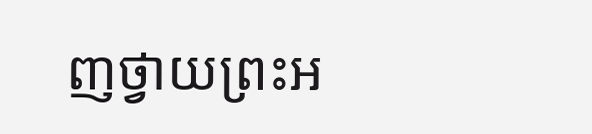ញថ្វាយព្រះអ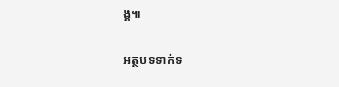ង្គ៕

អត្ថបទទាក់ទ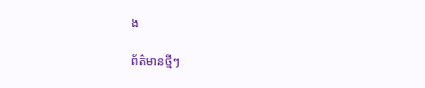ង

ព័ត៌មានថ្មីៗ